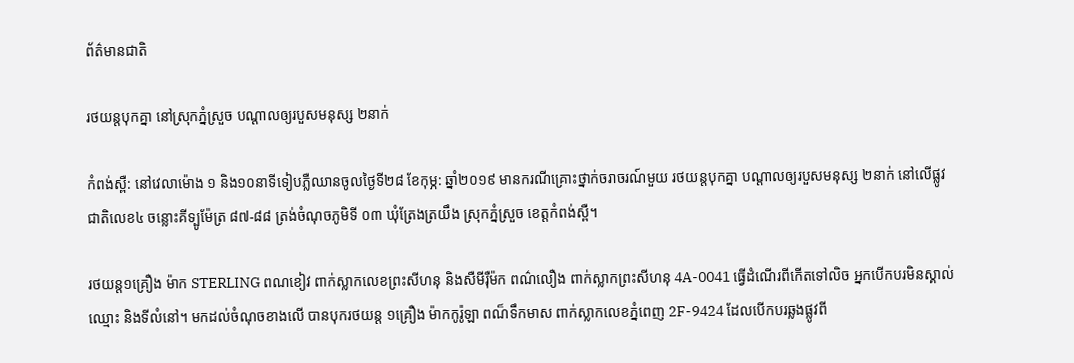ព័ត៌មានជាតិ

រថយន្តបុកគ្នា នៅស្រុកភ្នំស្រួច បណ្ដាលឲ្យរបួសមនុស្ស ២នាក់

កំពង់ស្ពឺ: នៅវេលាម៉ោង ១ និង១០នាទីទៀបភ្លឺឈានចូលថ្ងៃទី២៨ ខែកុម្ភ: ឆ្នាំ២០១៩ មានករណីគ្រោះថ្នាក់ចរាចរណ៍មួយ រថយន្តបុកគ្នា បណ្ដាលឲ្យរបួសមនុស្ស ២នាក់ នៅលើផ្លូវជាតិលេខ៤ ចន្លោះគីទ្បូម៉ែត្រ ៨៧-៨៨ ត្រង់ចំណុចភូមិទី ០៣ ឃុំត្រែងត្រយឹង ស្រុកភ្នំស្រួច ខេត្តកំពង់ស្ពឺ។

រថយន្ត១គ្រឿង ម៉ាក STERLING ពណខៀវ ពាក់ស្លាកលេខព្រះសីហនុ និងសឺមីរ៉ឺម៉ក ពណ៌លឿង ពាក់ស្លាកព្រះសីហនុ 4A-0041 ធ្វើដំណើរពីកើតទៅលិច អ្នកបើកបរមិនស្គាល់ឈ្មោះ និងទីលំនៅ។ មកដល់ចំណុចខាងលើ បានបុករថយន្ត ១គ្រឿង ម៉ាកកូរ៉ូឡា ពណ៏ទឹកមាស ពាក់ស្លាកលេខភ្នំពេញ 2F-9424 ដែលបើកបរឆ្លងផ្លូវពី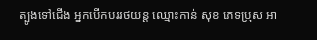ត្បូងទៅជើង អ្នកបើកបររថយន្ដ ឈ្មោះកាន់ សុខ ភេទប្រុស អា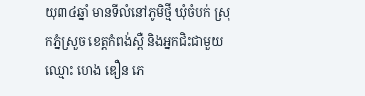យុ៣៤ឆ្នាំ មានទីលំនៅភូមិថ្មី ឃុំចំបក់ ស្រុកភ្នំស្រួច ខេត្តកំពង់ស្ពឺ និងអ្នកជិះជាមួយ ឈ្មោះ ហេង ឌឿន ភេ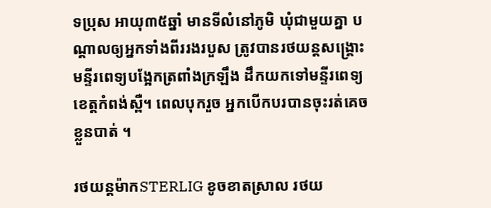ទប្រុស អាយុ៣៥ឆ្នាំ មានទីលំនៅភូមិ ឃុំជាមួយគ្នា បណ្ដាលឲ្យអ្នកទាំងពីររងរបួស ត្រូវបានរថយន្តសង្គ្រោះមន្ទីរពេទ្យបង្អែកត្រពាំងក្រឡឹង ដឹកយកទៅមន្ទីរពេទ្យខេត្តកំពង់ស្ពឺ។ ពេលបុករួច អ្នកបើកបរបានចុះរត់គេចខ្លួនបាត់ ។

រថយន្តម៉ាកSTERLIG ខូចខាតស្រាល រថយ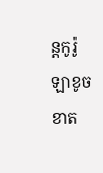ន្តកូរ៉ូឡាខូចខាត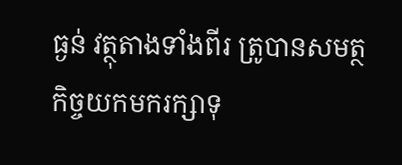ធ្ងន់ វត្ថុតាងទាំងពីរ ត្រូបានសមត្ថកិច្ចយកមករក្សាទុ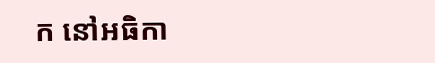ក នៅអធិកា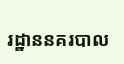រដ្ឋាននគរបាល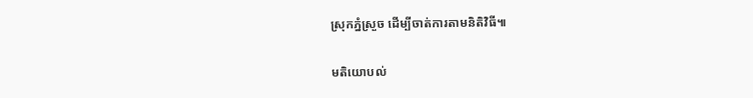ស្រុកភ្នំស្រួច ដើម្បីចាត់ការតាមនិតិវិធី៕

មតិយោបល់